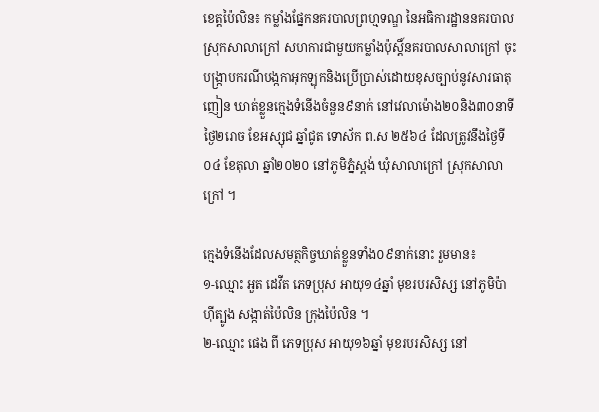ខេត្តប៉ៃលិន៖ កម្លាំងផ្នែកនគរបាលព្រហ្មទណ្ឌ នៃអធិការដ្ឋាននគរបាលស្រុកសាលាក្រៅ សហការជាមួយកម្លាំងប៉ុស្តិ៍នគរបាលសាលាក្រៅ ចុះបង្រ្កាបករណីបង្កកាអុកឡុកនិងប្រើប្រាស់ដោយខុសច្បាប់នូវសារធាតុញៀន ឃាត់ខ្លួនក្មេងទំនើងចំនួន៩នាក់ នៅវេលាម៉ោង២០និង៣០នាទី ថ្ងៃ២រោច ខែអស្សុជ ឆ្នាំជូត ទោស័ក ព.ស ២៥៦៤ ដែលត្រូវនឹងថ្ងៃទី០៤ ខែតុលា ឆ្នាំ២០២០ នៅភូមិភ្នំស្ពង់ ឃុំសាលាក្រៅ ស្រុកសាលាក្រៅ ។

ក្មេងទំនើងដែលសមត្ថកិច្ចឃាត់ខ្លួនទាំង០៩នាក់នោះ រួមមាន៖
១-ឈ្មោះ អួត ដេវីត ភេទប្រុស អាយុ១៤ឆ្នាំ មុខរបរសិស្ស នៅភូមិប៉ាហ៊ីត្បូង សង្កាត់ប៉ៃលិន ក្រុងប៉ៃលិន ។
២-ឈ្មោះ ផេង ពី ភេទប្រុស អាយុ១៦ឆ្នាំ មុខរបរសិស្ស នៅ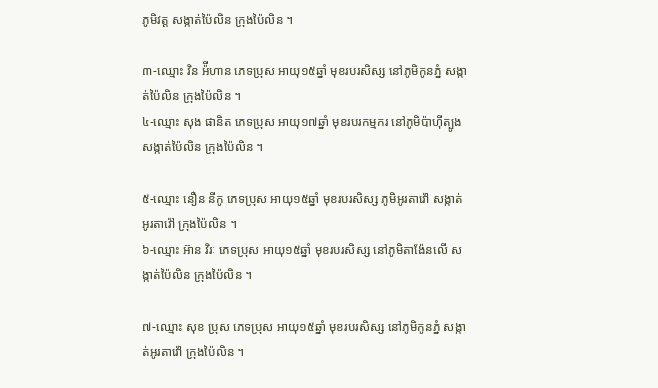ភូមិវត្ត សង្កាត់ប៉ៃលិន ក្រុងប៉ៃលិន ។

៣-ឈ្មោះ វិន អ៉ីហាន ភេទប្រុស អាយុ១៥ឆ្នាំ មុខរបរសិស្ស នៅភូមិកូនភ្នំ សង្កាត់ប៉ៃលិន ក្រុងប៉ៃលិន ។
៤-ឈ្មោះ សុង ផានិត ភេទប្រុស អាយុ១៧ឆ្នាំ មុខរបរកម្មករ នៅភូមិប៉ាហ៊ីត្បូង សង្កាត់ប៉ៃលិន ក្រុងប៉ៃលិន ។

៥-ឈ្មោះ នឿន នីកូ ភេទប្រុស អាយុ១៥ឆ្នាំ មុខរបរសិស្ស ភូមិអូរតាវ៉ៅ សង្កាត់អូរតាវ៉ៅ ក្រុងប៉ៃលិន ។
៦-ឈ្មោះ អ៊ាន វិរៈ ភេទប្រុស អាយុ១៥ឆ្នាំ មុខរបរសិស្ស នៅភូមិតាង៉ែនលើ សង្កាត់ប៉ៃលិន ក្រុងប៉ៃលិន ។

៧-ឈ្មោះ សុខ ប្រុស ភេទប្រុស អាយុ១៥ឆ្នាំ មុខរបរសិស្ស នៅភូមិកូនភ្នំ សង្កាត់អូរតាវ៉ៅ ក្រុងប៉ៃលិន ។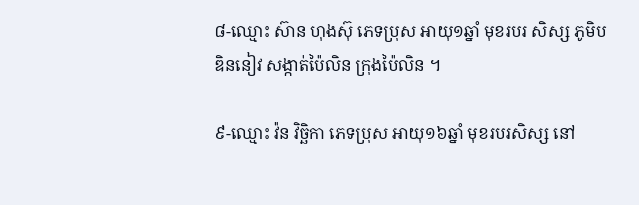៨-ឈ្មោះ ស៊ាន ហុងស៊ុ ភេទប្រុស អាយុ១ឆ្នាំ មុខរបរ សិស្ស ភូមិបឌិននៀវ សង្កាត់ប៉ៃលិន ក្រុងប៉ៃលិន ។

៩-ឈ្មោះ វ៉ន វិច្ឆិកា ភេទប្រុស អាយុ១៦ឆ្នាំ មុខរបរសិស្ស នៅ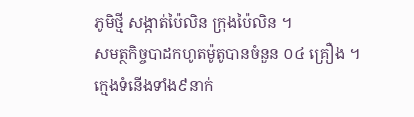ភូមិថ្មី សង្កាត់ប៉ៃលិន ក្រុងប៉ៃលិន ។
សមត្ថកិច្ចបាដកហូតម៉ូតូបានចំនួន ០៤ គ្រឿង ។
ក្មេងទំនើងទាំង៩នាក់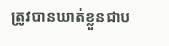ត្រូវបានឃាត់ខ្លួនជាប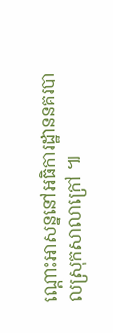ណ្តោះអាសន្ននៅអធិការដ្ឋាននគរបាលស្រុកសាលាក្រៅ ៕